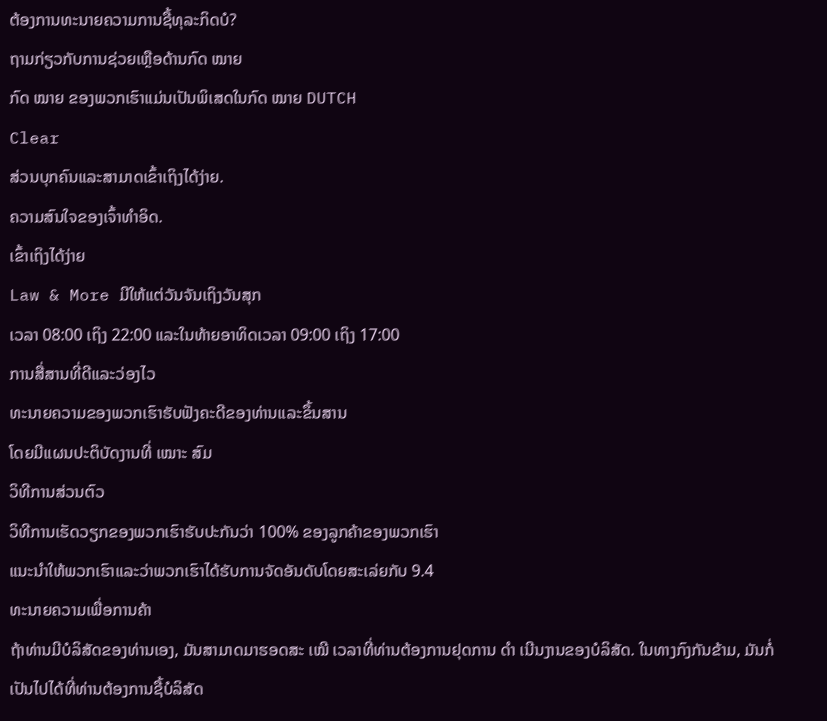ຕ້ອງການທະນາຍຄວາມການຊື້ທຸລະກິດບໍ?
ຖາມກ່ຽວກັບການຊ່ວຍເຫຼືອດ້ານກົດ ໝາຍ
ກົດ ໝາຍ ຂອງພວກເຮົາແມ່ນເປັນພິເສດໃນກົດ ໝາຍ DUTCH
Clear
ສ່ວນບຸກຄົນແລະສາມາດເຂົ້າເຖິງໄດ້ງ່າຍ.
ຄວາມສົນໃຈຂອງເຈົ້າທໍາອິດ.
ເຂົ້າເຖິງໄດ້ງ່າຍ
Law & More ມີໃຫ້ແຕ່ວັນຈັນເຖິງວັນສຸກ
ເວລາ 08:00 ເຖິງ 22:00 ແລະໃນທ້າຍອາທິດເວລາ 09:00 ເຖິງ 17:00
ການສື່ສານທີ່ດີແລະວ່ອງໄວ
ທະນາຍຄວາມຂອງພວກເຮົາຮັບຟັງຄະດີຂອງທ່ານແລະຂຶ້ນສານ
ໂດຍມີແຜນປະຕິບັດງານທີ່ ເໝາະ ສົມ
ວິທີການສ່ວນຕົວ
ວິທີການເຮັດວຽກຂອງພວກເຮົາຮັບປະກັນວ່າ 100% ຂອງລູກຄ້າຂອງພວກເຮົາ
ແນະນໍາໃຫ້ພວກເຮົາແລະວ່າພວກເຮົາໄດ້ຮັບການຈັດອັນດັບໂດຍສະເລ່ຍກັບ 9.4
ທະນາຍຄວາມເພື່ອການຄ້າ
ຖ້າທ່ານມີບໍລິສັດຂອງທ່ານເອງ, ມັນສາມາດມາຮອດສະ ເໝີ ເວລາທີ່ທ່ານຕ້ອງການຢຸດການ ດຳ ເນີນງານຂອງບໍລິສັດ. ໃນທາງກົງກັນຂ້າມ, ມັນກໍ່ເປັນໄປໄດ້ທີ່ທ່ານຕ້ອງການຊື້ບໍລິສັດ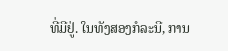ທີ່ມີຢູ່. ໃນທັງສອງກໍລະນີ, ການ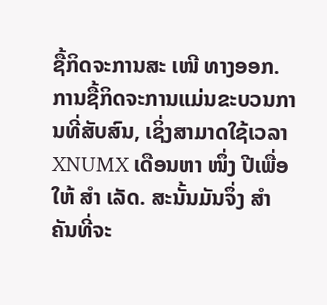ຊື້ກິດຈະການສະ ເໜີ ທາງອອກ.
ການຊື້ກິດຈະການແມ່ນຂະບວນການທີ່ສັບສົນ, ເຊິ່ງສາມາດໃຊ້ເວລາ XNUMX ເດືອນຫາ ໜຶ່ງ ປີເພື່ອໃຫ້ ສຳ ເລັດ. ສະນັ້ນມັນຈຶ່ງ ສຳ ຄັນທີ່ຈະ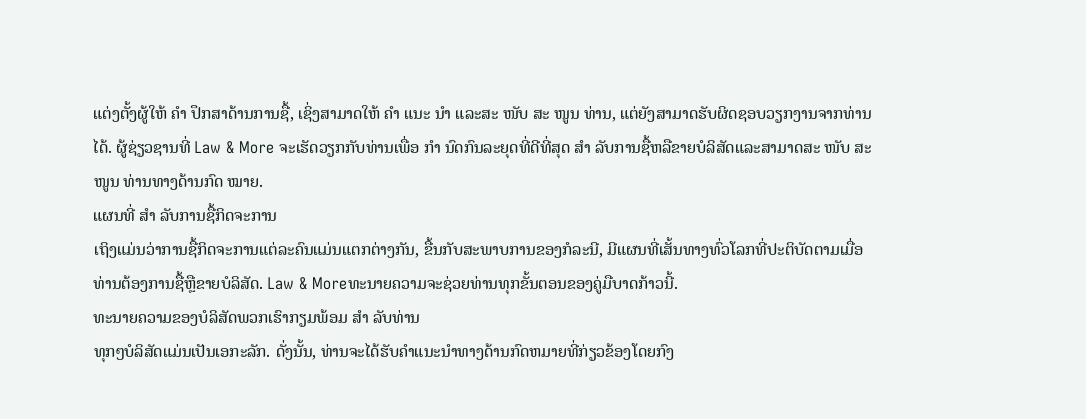ແຕ່ງຕັ້ງຜູ້ໃຫ້ ຄຳ ປຶກສາດ້ານການຊື້, ເຊິ່ງສາມາດໃຫ້ ຄຳ ແນະ ນຳ ແລະສະ ໜັບ ສະ ໜູນ ທ່ານ, ແຕ່ຍັງສາມາດຮັບຜິດຊອບວຽກງານຈາກທ່ານໄດ້. ຜູ້ຊ່ຽວຊານທີ່ Law & More ຈະເຮັດວຽກກັບທ່ານເພື່ອ ກຳ ນົດກົນລະຍຸດທີ່ດີທີ່ສຸດ ສຳ ລັບການຊື້ຫລືຂາຍບໍລິສັດແລະສາມາດສະ ໜັບ ສະ ໜູນ ທ່ານທາງດ້ານກົດ ໝາຍ.
ແຜນທີ່ ສຳ ລັບການຊື້ກິດຈະການ
ເຖິງແມ່ນວ່າການຊື້ກິດຈະການແຕ່ລະຄົນແມ່ນແຕກຕ່າງກັນ, ຂື້ນກັບສະພາບການຂອງກໍລະນີ, ມີແຜນທີ່ເສັ້ນທາງທົ່ວໂລກທີ່ປະຕິບັດຕາມເມື່ອທ່ານຕ້ອງການຊື້ຫຼືຂາຍບໍລິສັດ. Law & Moreທະນາຍຄວາມຈະຊ່ວຍທ່ານທຸກຂັ້ນຕອນຂອງຄູ່ມືບາດກ້າວນີ້.
ທະນາຍຄວາມຂອງບໍລິສັດພວກເຮົາກຽມພ້ອມ ສຳ ລັບທ່ານ
ທຸກໆບໍລິສັດແມ່ນເປັນເອກະລັກ. ດັ່ງນັ້ນ, ທ່ານຈະໄດ້ຮັບຄໍາແນະນໍາທາງດ້ານກົດຫມາຍທີ່ກ່ຽວຂ້ອງໂດຍກົງ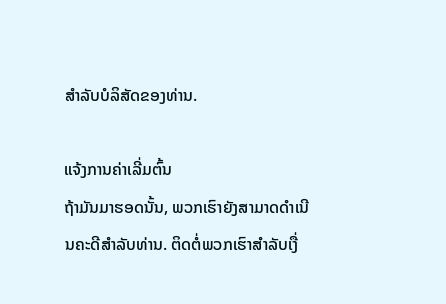ສໍາລັບບໍລິສັດຂອງທ່ານ.

ແຈ້ງການຄ່າເລີ່ມຕົ້ນ
ຖ້າມັນມາຮອດນັ້ນ, ພວກເຮົາຍັງສາມາດດໍາເນີນຄະດີສໍາລັບທ່ານ. ຕິດຕໍ່ພວກເຮົາສໍາລັບເງື່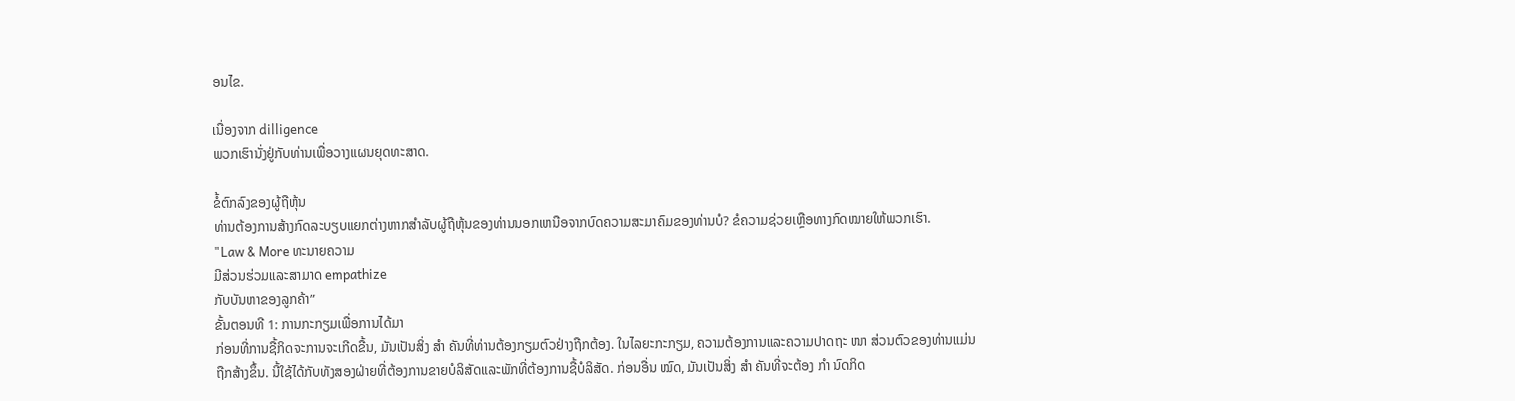ອນໄຂ.

ເນື່ອງຈາກ dilligence
ພວກເຮົານັ່ງຢູ່ກັບທ່ານເພື່ອວາງແຜນຍຸດທະສາດ.

ຂໍ້ຕົກລົງຂອງຜູ້ຖືຫຸ້ນ
ທ່ານຕ້ອງການສ້າງກົດລະບຽບແຍກຕ່າງຫາກສໍາລັບຜູ້ຖືຫຸ້ນຂອງທ່ານນອກເຫນືອຈາກບົດຄວາມສະມາຄົມຂອງທ່ານບໍ? ຂໍຄວາມຊ່ວຍເຫຼືອທາງກົດໝາຍໃຫ້ພວກເຮົາ.
"Law & More ທະນາຍຄວາມ
ມີສ່ວນຮ່ວມແລະສາມາດ empathize
ກັບບັນຫາຂອງລູກຄ້າ”
ຂັ້ນຕອນທີ 1: ການກະກຽມເພື່ອການໄດ້ມາ
ກ່ອນທີ່ການຊື້ກິດຈະການຈະເກີດຂື້ນ, ມັນເປັນສິ່ງ ສຳ ຄັນທີ່ທ່ານຕ້ອງກຽມຕົວຢ່າງຖືກຕ້ອງ. ໃນໄລຍະກະກຽມ, ຄວາມຕ້ອງການແລະຄວາມປາດຖະ ໜາ ສ່ວນຕົວຂອງທ່ານແມ່ນຖືກສ້າງຂຶ້ນ. ນີ້ໃຊ້ໄດ້ກັບທັງສອງຝ່າຍທີ່ຕ້ອງການຂາຍບໍລິສັດແລະພັກທີ່ຕ້ອງການຊື້ບໍລິສັດ. ກ່ອນອື່ນ ໝົດ, ມັນເປັນສິ່ງ ສຳ ຄັນທີ່ຈະຕ້ອງ ກຳ ນົດກິດ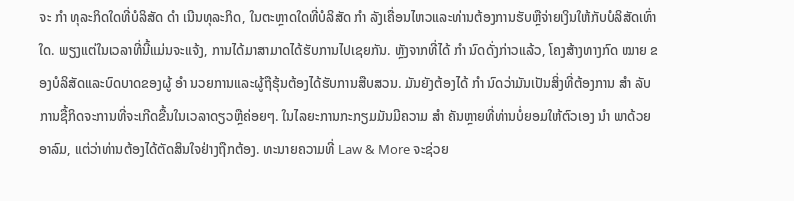ຈະ ກຳ ທຸລະກິດໃດທີ່ບໍລິສັດ ດຳ ເນີນທຸລະກິດ, ໃນຕະຫຼາດໃດທີ່ບໍລິສັດ ກຳ ລັງເຄື່ອນໄຫວແລະທ່ານຕ້ອງການຮັບຫຼືຈ່າຍເງິນໃຫ້ກັບບໍລິສັດເທົ່າໃດ. ພຽງແຕ່ໃນເວລາທີ່ນີ້ແມ່ນຈະແຈ້ງ, ການໄດ້ມາສາມາດໄດ້ຮັບການໄປເຊຍກັນ. ຫຼັງຈາກທີ່ໄດ້ ກຳ ນົດດັ່ງກ່າວແລ້ວ, ໂຄງສ້າງທາງກົດ ໝາຍ ຂອງບໍລິສັດແລະບົດບາດຂອງຜູ້ ອຳ ນວຍການແລະຜູ້ຖືຮຸ້ນຕ້ອງໄດ້ຮັບການສືບສວນ. ມັນຍັງຕ້ອງໄດ້ ກຳ ນົດວ່າມັນເປັນສິ່ງທີ່ຕ້ອງການ ສຳ ລັບການຊື້ກິດຈະການທີ່ຈະເກີດຂື້ນໃນເວລາດຽວຫຼືຄ່ອຍໆ. ໃນໄລຍະການກະກຽມມັນມີຄວາມ ສຳ ຄັນຫຼາຍທີ່ທ່ານບໍ່ຍອມໃຫ້ຕົວເອງ ນຳ ພາດ້ວຍອາລົມ, ແຕ່ວ່າທ່ານຕ້ອງໄດ້ຕັດສິນໃຈຢ່າງຖືກຕ້ອງ. ທະນາຍຄວາມທີ່ Law & More ຈະຊ່ວຍ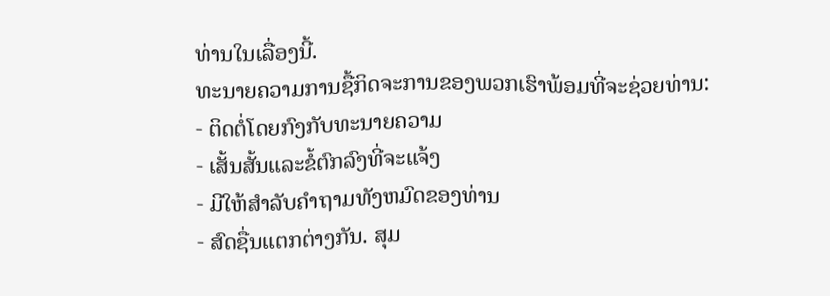ທ່ານໃນເລື່ອງນີ້.
ທະນາຍຄວາມການຊື້ກິດຈະການຂອງພວກເຮົາພ້ອມທີ່ຈະຊ່ວຍທ່ານ:
- ຕິດຕໍ່ໂດຍກົງກັບທະນາຍຄວາມ
- ເສັ້ນສັ້ນແລະຂໍ້ຕົກລົງທີ່ຈະແຈ້ງ
- ມີໃຫ້ສໍາລັບຄໍາຖາມທັງຫມົດຂອງທ່ານ
- ສົດຊື່ນແຕກຕ່າງກັນ. ສຸມ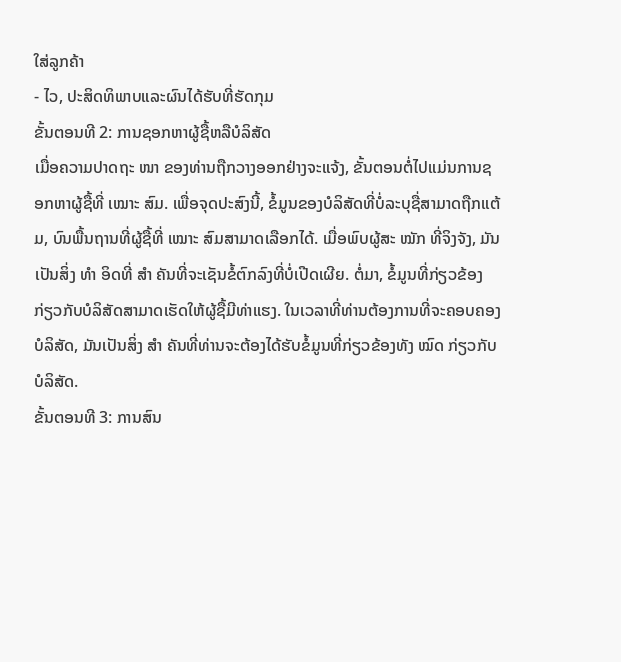ໃສ່ລູກຄ້າ
- ໄວ, ປະສິດທິພາບແລະຜົນໄດ້ຮັບທີ່ຮັດກຸມ
ຂັ້ນຕອນທີ 2: ການຊອກຫາຜູ້ຊື້ຫລືບໍລິສັດ
ເມື່ອຄວາມປາດຖະ ໜາ ຂອງທ່ານຖືກວາງອອກຢ່າງຈະແຈ້ງ, ຂັ້ນຕອນຕໍ່ໄປແມ່ນການຊອກຫາຜູ້ຊື້ທີ່ ເໝາະ ສົມ. ເພື່ອຈຸດປະສົງນີ້, ຂໍ້ມູນຂອງບໍລິສັດທີ່ບໍ່ລະບຸຊື່ສາມາດຖືກແຕ້ມ, ບົນພື້ນຖານທີ່ຜູ້ຊື້ທີ່ ເໝາະ ສົມສາມາດເລືອກໄດ້. ເມື່ອພົບຜູ້ສະ ໝັກ ທີ່ຈິງຈັງ, ມັນເປັນສິ່ງ ທຳ ອິດທີ່ ສຳ ຄັນທີ່ຈະເຊັນຂໍ້ຕົກລົງທີ່ບໍ່ເປີດເຜີຍ. ຕໍ່ມາ, ຂໍ້ມູນທີ່ກ່ຽວຂ້ອງກ່ຽວກັບບໍລິສັດສາມາດເຮັດໃຫ້ຜູ້ຊື້ມີທ່າແຮງ. ໃນເວລາທີ່ທ່ານຕ້ອງການທີ່ຈະຄອບຄອງບໍລິສັດ, ມັນເປັນສິ່ງ ສຳ ຄັນທີ່ທ່ານຈະຕ້ອງໄດ້ຮັບຂໍ້ມູນທີ່ກ່ຽວຂ້ອງທັງ ໝົດ ກ່ຽວກັບບໍລິສັດ.
ຂັ້ນຕອນທີ 3: ການສົນ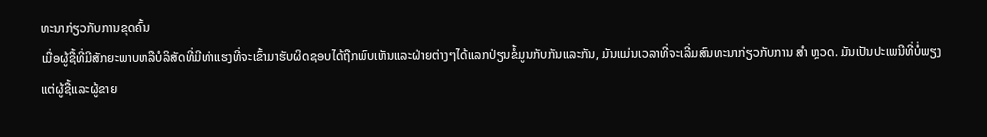ທະນາກ່ຽວກັບການຂຸດຄົ້ນ
ເມື່ອຜູ້ຊື້ທີ່ມີສັກຍະພາບຫລືບໍລິສັດທີ່ມີທ່າແຮງທີ່ຈະເຂົ້າມາຮັບຜິດຊອບໄດ້ຖືກພົບເຫັນແລະຝ່າຍຕ່າງໆໄດ້ແລກປ່ຽນຂໍ້ມູນກັບກັນແລະກັນ, ມັນແມ່ນເວລາທີ່ຈະເລີ່ມສົນທະນາກ່ຽວກັບການ ສຳ ຫຼວດ. ມັນເປັນປະເພນີທີ່ບໍ່ພຽງແຕ່ຜູ້ຊື້ແລະຜູ້ຂາຍ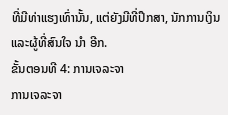ທີ່ມີທ່າແຮງເທົ່ານັ້ນ, ແຕ່ຍັງມີທີ່ປຶກສາ, ນັກການເງິນແລະຜູ້ທີ່ສົນໃຈ ນຳ ອີກ.
ຂັ້ນຕອນທີ 4: ການເຈລະຈາ
ການເຈລະຈາ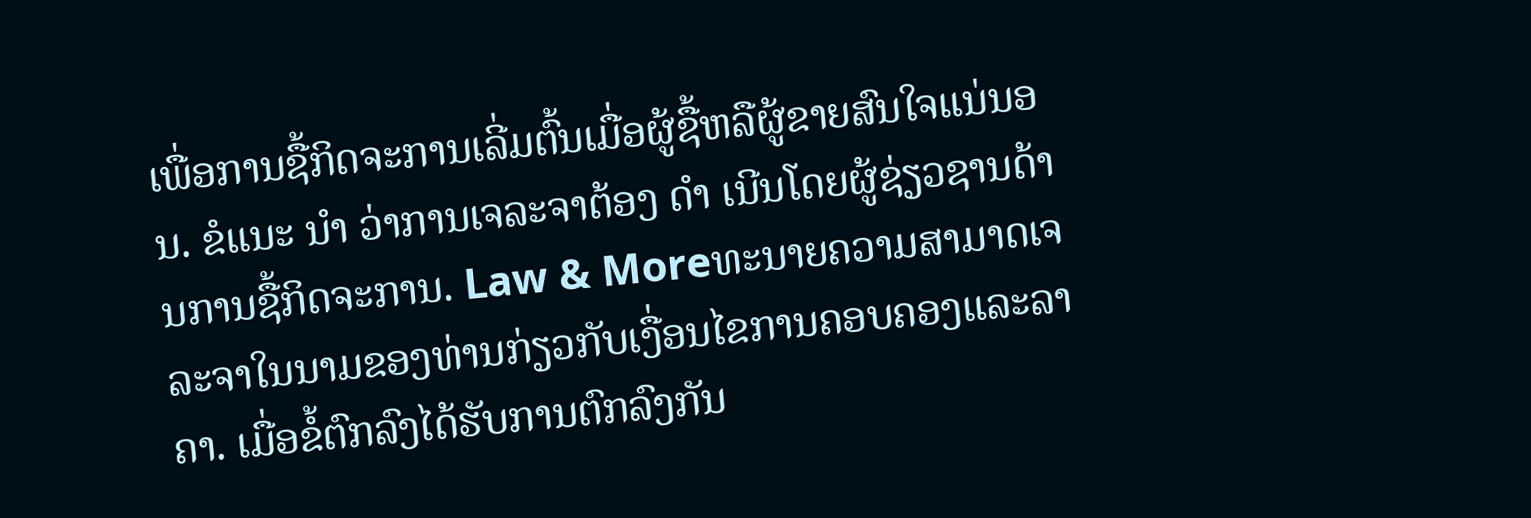ເພື່ອການຊື້ກິດຈະການເລີ່ມຕົ້ນເມື່ອຜູ້ຊື້ຫລືຜູ້ຂາຍສົນໃຈແນ່ນອນ. ຂໍແນະ ນຳ ວ່າການເຈລະຈາຕ້ອງ ດຳ ເນີນໂດຍຜູ້ຊ່ຽວຊານດ້ານການຊື້ກິດຈະການ. Law & Moreທະນາຍຄວາມສາມາດເຈລະຈາໃນນາມຂອງທ່ານກ່ຽວກັບເງື່ອນໄຂການຄອບຄອງແລະລາຄາ. ເມື່ອຂໍ້ຕົກລົງໄດ້ຮັບການຕົກລົງກັນ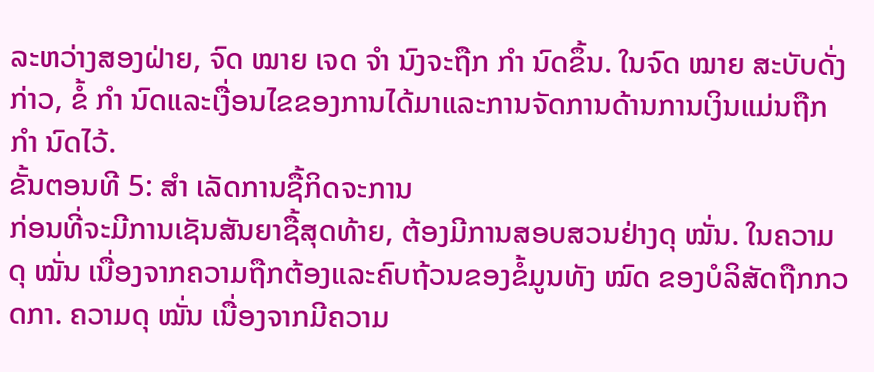ລະຫວ່າງສອງຝ່າຍ, ຈົດ ໝາຍ ເຈດ ຈຳ ນົງຈະຖືກ ກຳ ນົດຂຶ້ນ. ໃນຈົດ ໝາຍ ສະບັບດັ່ງກ່າວ, ຂໍ້ ກຳ ນົດແລະເງື່ອນໄຂຂອງການໄດ້ມາແລະການຈັດການດ້ານການເງິນແມ່ນຖືກ ກຳ ນົດໄວ້.
ຂັ້ນຕອນທີ 5: ສຳ ເລັດການຊື້ກິດຈະການ
ກ່ອນທີ່ຈະມີການເຊັນສັນຍາຊື້ສຸດທ້າຍ, ຕ້ອງມີການສອບສວນຢ່າງດຸ ໝັ່ນ. ໃນຄວາມດຸ ໝັ່ນ ເນື່ອງຈາກຄວາມຖືກຕ້ອງແລະຄົບຖ້ວນຂອງຂໍ້ມູນທັງ ໝົດ ຂອງບໍລິສັດຖືກກວດກາ. ຄວາມດຸ ໝັ່ນ ເນື່ອງຈາກມີຄວາມ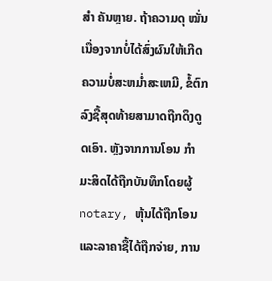ສຳ ຄັນຫຼາຍ. ຖ້າຄວາມດຸ ໝັ່ນ ເນື່ອງຈາກບໍ່ໄດ້ສົ່ງຜົນໃຫ້ເກີດຄວາມບໍ່ສະຫມໍ່າສະເຫມີ, ຂໍ້ຕົກລົງຊື້ສຸດທ້າຍສາມາດຖືກດຶງດູດເອົາ. ຫຼັງຈາກການໂອນ ກຳ ມະສິດໄດ້ຖືກບັນທຶກໂດຍຜູ້ notary, ຫຸ້ນໄດ້ຖືກໂອນແລະລາຄາຊື້ໄດ້ຖືກຈ່າຍ, ການ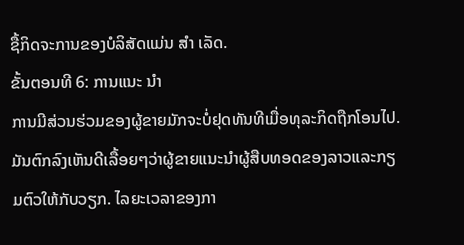ຊື້ກິດຈະການຂອງບໍລິສັດແມ່ນ ສຳ ເລັດ.
ຂັ້ນຕອນທີ 6: ການແນະ ນຳ
ການມີສ່ວນຮ່ວມຂອງຜູ້ຂາຍມັກຈະບໍ່ຢຸດທັນທີເມື່ອທຸລະກິດຖືກໂອນໄປ. ມັນຕົກລົງເຫັນດີເລື້ອຍໆວ່າຜູ້ຂາຍແນະນໍາຜູ້ສືບທອດຂອງລາວແລະກຽມຕົວໃຫ້ກັບວຽກ. ໄລຍະເວລາຂອງກາ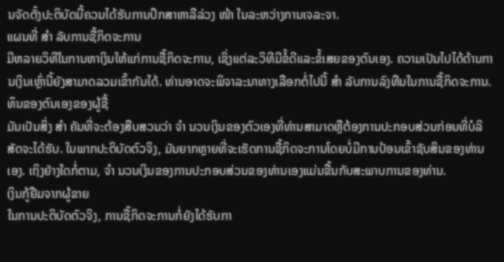ນຈັດຕັ້ງປະຕິບັດນີ້ຄວນໄດ້ຮັບການປຶກສາຫາລືລ່ວງ ໜ້າ ໃນລະຫວ່າງການເຈລະຈາ.
ແຜນທີ່ ສຳ ລັບການຊື້ກິດຈະການ
ມີຫລາຍວິທີໃນການຫາເງິນໃຫ້ແກ່ການຊື້ກິດຈະການ, ເຊິ່ງແຕ່ລະວິທີມີຂໍ້ດີແລະຂໍ້ເສຍຂອງຕົນເອງ. ຄວາມເປັນໄປໄດ້ດ້ານການເງິນເຫຼົ່ານີ້ຍັງສາມາດລວມເຂົ້າກັນໄດ້. ທ່ານອາດຈະພິຈາລະນາທາງເລືອກຕໍ່ໄປນີ້ ສຳ ລັບການລົງທືນໃນການຊື້ກິດຈະການ.
ທຶນຂອງຕົນເອງຂອງຜູ້ຊື້
ມັນເປັນສິ່ງ ສຳ ຄັນທີ່ຈະຕ້ອງສືບສວນວ່າ ຈຳ ນວນເງິນຂອງຕົວເອງທີ່ທ່ານສາມາດຫຼືຕ້ອງການປະກອບສ່ວນກ່ອນທີ່ບໍລິສັດຈະໄດ້ຮັບ. ໃນພາກປະຕິບັດຕົວຈິງ, ມັນຍາກຫຼາຍທີ່ຈະເຮັດການຊື້ກິດຈະການໂດຍບໍ່ມີການປ້ອນເຂົ້າຊັບສິນຂອງທ່ານເອງ. ເຖິງຢ່າງໃດກໍ່ຕາມ, ຈຳ ນວນເງິນຂອງການປະກອບສ່ວນຂອງທ່ານເອງແມ່ນຂື້ນກັບສະພາບການຂອງທ່ານ.
ເງິນກູ້ຢືມຈາກຜູ້ຂາຍ
ໃນການປະຕິບັດຕົວຈິງ, ການຊື້ກິດຈະການກໍ່ຍັງໄດ້ຮັບກາ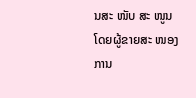ນສະ ໜັບ ສະ ໜູນ ໂດຍຜູ້ຂາຍສະ ໜອງ ການ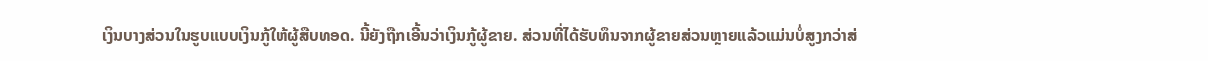ເງິນບາງສ່ວນໃນຮູບແບບເງິນກູ້ໃຫ້ຜູ້ສືບທອດ. ນີ້ຍັງຖືກເອີ້ນວ່າເງິນກູ້ຜູ້ຂາຍ. ສ່ວນທີ່ໄດ້ຮັບທຶນຈາກຜູ້ຂາຍສ່ວນຫຼາຍແລ້ວແມ່ນບໍ່ສູງກວ່າສ່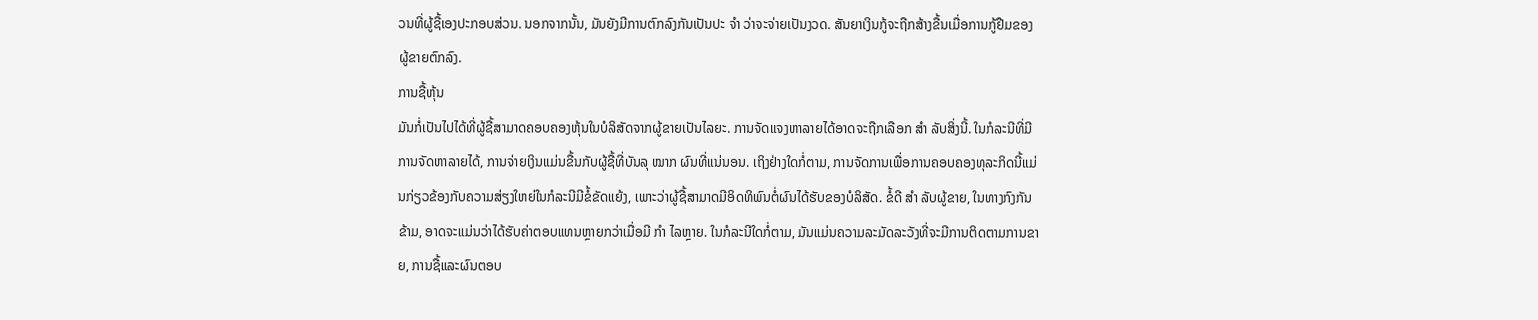ວນທີ່ຜູ້ຊື້ເອງປະກອບສ່ວນ. ນອກຈາກນັ້ນ, ມັນຍັງມີການຕົກລົງກັນເປັນປະ ຈຳ ວ່າຈະຈ່າຍເປັນງວດ. ສັນຍາເງິນກູ້ຈະຖືກສ້າງຂື້ນເມື່ອການກູ້ຢືມຂອງຜູ້ຂາຍຕົກລົງ.
ການຊື້ຫຸ້ນ
ມັນກໍ່ເປັນໄປໄດ້ທີ່ຜູ້ຊື້ສາມາດຄອບຄອງຫຸ້ນໃນບໍລິສັດຈາກຜູ້ຂາຍເປັນໄລຍະ. ການຈັດແຈງຫາລາຍໄດ້ອາດຈະຖືກເລືອກ ສຳ ລັບສິ່ງນີ້. ໃນກໍລະນີທີ່ມີການຈັດຫາລາຍໄດ້, ການຈ່າຍເງິນແມ່ນຂື້ນກັບຜູ້ຊື້ທີ່ບັນລຸ ໝາກ ຜົນທີ່ແນ່ນອນ. ເຖິງຢ່າງໃດກໍ່ຕາມ, ການຈັດການເພື່ອການຄອບຄອງທຸລະກິດນີ້ແມ່ນກ່ຽວຂ້ອງກັບຄວາມສ່ຽງໃຫຍ່ໃນກໍລະນີມີຂໍ້ຂັດແຍ້ງ, ເພາະວ່າຜູ້ຊື້ສາມາດມີອິດທິພົນຕໍ່ຜົນໄດ້ຮັບຂອງບໍລິສັດ. ຂໍ້ດີ ສຳ ລັບຜູ້ຂາຍ, ໃນທາງກົງກັນຂ້າມ, ອາດຈະແມ່ນວ່າໄດ້ຮັບຄ່າຕອບແທນຫຼາຍກວ່າເມື່ອມີ ກຳ ໄລຫຼາຍ. ໃນກໍລະນີໃດກໍ່ຕາມ, ມັນແມ່ນຄວາມລະມັດລະວັງທີ່ຈະມີການຕິດຕາມການຂາຍ, ການຊື້ແລະຜົນຕອບ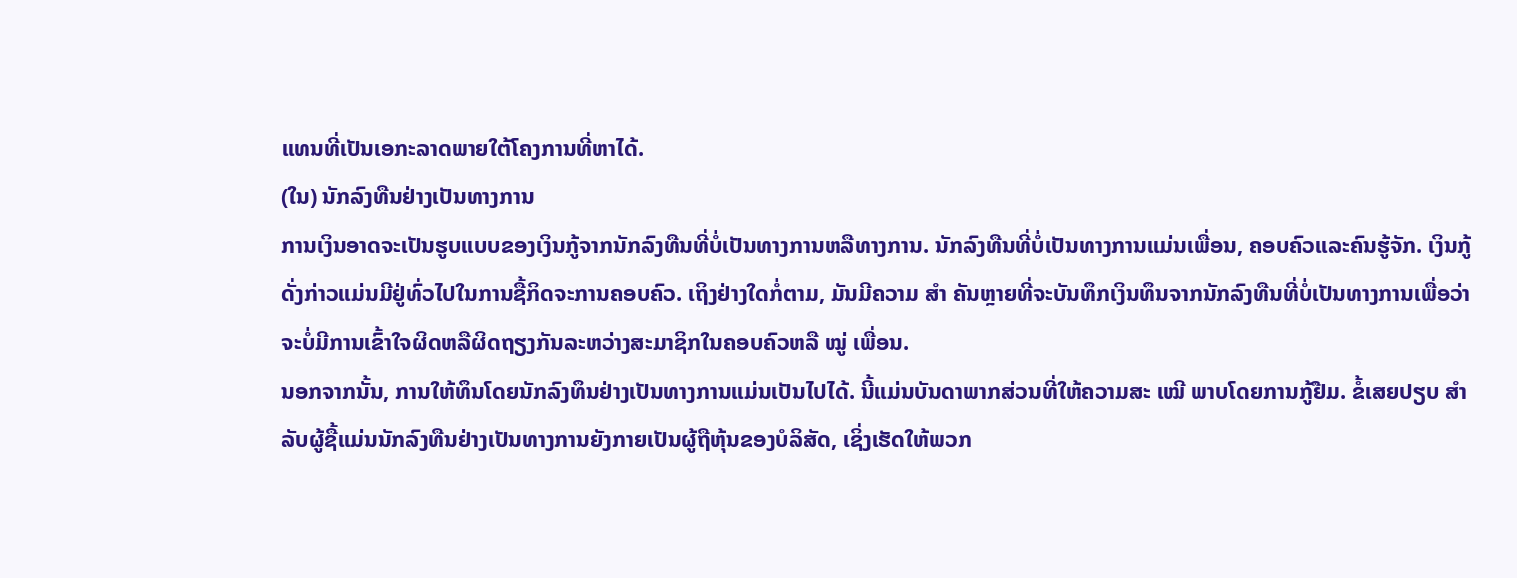ແທນທີ່ເປັນເອກະລາດພາຍໃຕ້ໂຄງການທີ່ຫາໄດ້.
(ໃນ) ນັກລົງທືນຢ່າງເປັນທາງການ
ການເງິນອາດຈະເປັນຮູບແບບຂອງເງິນກູ້ຈາກນັກລົງທືນທີ່ບໍ່ເປັນທາງການຫລືທາງການ. ນັກລົງທືນທີ່ບໍ່ເປັນທາງການແມ່ນເພື່ອນ, ຄອບຄົວແລະຄົນຮູ້ຈັກ. ເງິນກູ້ດັ່ງກ່າວແມ່ນມີຢູ່ທົ່ວໄປໃນການຊື້ກິດຈະການຄອບຄົວ. ເຖິງຢ່າງໃດກໍ່ຕາມ, ມັນມີຄວາມ ສຳ ຄັນຫຼາຍທີ່ຈະບັນທຶກເງິນທຶນຈາກນັກລົງທືນທີ່ບໍ່ເປັນທາງການເພື່ອວ່າຈະບໍ່ມີການເຂົ້າໃຈຜິດຫລືຜິດຖຽງກັນລະຫວ່າງສະມາຊິກໃນຄອບຄົວຫລື ໝູ່ ເພື່ອນ.
ນອກຈາກນັ້ນ, ການໃຫ້ທຶນໂດຍນັກລົງທຶນຢ່າງເປັນທາງການແມ່ນເປັນໄປໄດ້. ນີ້ແມ່ນບັນດາພາກສ່ວນທີ່ໃຫ້ຄວາມສະ ເໝີ ພາບໂດຍການກູ້ຢືມ. ຂໍ້ເສຍປຽບ ສຳ ລັບຜູ້ຊື້ແມ່ນນັກລົງທືນຢ່າງເປັນທາງການຍັງກາຍເປັນຜູ້ຖືຫຸ້ນຂອງບໍລິສັດ, ເຊິ່ງເຮັດໃຫ້ພວກ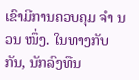ເຂົາມີການຄວບຄຸມ ຈຳ ນວນ ໜຶ່ງ. ໃນທາງກັບກັນ, ນັກລົງທືນ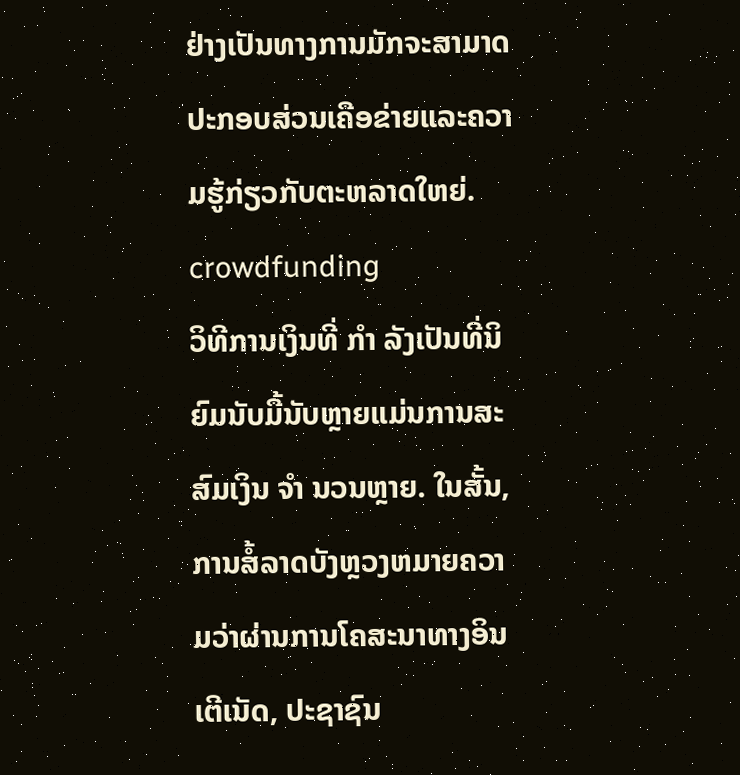ຢ່າງເປັນທາງການມັກຈະສາມາດປະກອບສ່ວນເຄືອຂ່າຍແລະຄວາມຮູ້ກ່ຽວກັບຕະຫລາດໃຫຍ່.
crowdfunding
ວິທີການເງິນທີ່ ກຳ ລັງເປັນທີ່ນິຍົມນັບມື້ນັບຫຼາຍແມ່ນການສະສົມເງິນ ຈຳ ນວນຫຼາຍ. ໃນສັ້ນ, ການສໍ້ລາດບັງຫຼວງຫມາຍຄວາມວ່າຜ່ານການໂຄສະນາທາງອິນເຕີເນັດ, ປະຊາຊົນ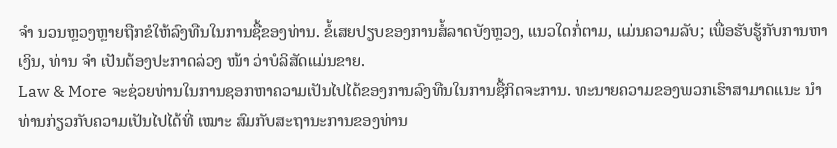ຈຳ ນວນຫຼວງຫຼາຍຖືກຂໍໃຫ້ລົງທືນໃນການຊື້ຂອງທ່ານ. ຂໍ້ເສຍປຽບຂອງການສໍ້ລາດບັງຫຼວງ, ແນວໃດກໍ່ຕາມ, ແມ່ນຄວາມລັບ; ເພື່ອຮັບຮູ້ກັບການຫາເງິນ, ທ່ານ ຈຳ ເປັນຕ້ອງປະກາດລ່ວງ ໜ້າ ວ່າບໍລິສັດແມ່ນຂາຍ.
Law & More ຈະຊ່ວຍທ່ານໃນການຊອກຫາຄວາມເປັນໄປໄດ້ຂອງການລົງທືນໃນການຊື້ກິດຈະການ. ທະນາຍຄວາມຂອງພວກເຮົາສາມາດແນະ ນຳ ທ່ານກ່ຽວກັບຄວາມເປັນໄປໄດ້ທີ່ ເໝາະ ສົມກັບສະຖານະການຂອງທ່ານ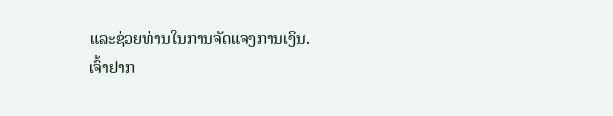ແລະຊ່ວຍທ່ານໃນການຈັດແຈງການເງິນ.
ເຈົ້າຢາກ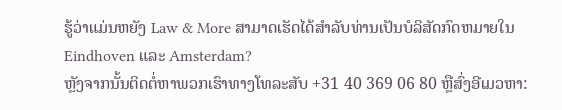ຮູ້ວ່າແມ່ນຫຍັງ Law & More ສາມາດເຮັດໄດ້ສໍາລັບທ່ານເປັນບໍລິສັດກົດຫມາຍໃນ Eindhoven ແລະ Amsterdam?
ຫຼັງຈາກນັ້ນຕິດຕໍ່ຫາພວກເຮົາທາງໂທລະສັບ +31 40 369 06 80 ຫຼືສົ່ງອີເມວຫາ: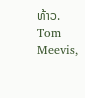ທ້າວ. Tom Meevis,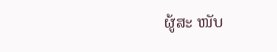ຜູ້ສະ ໜັບ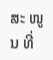ສະ ໜູນ ທີ່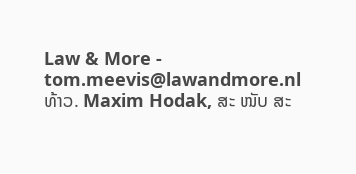Law & More - tom.meevis@lawandmore.nl
ທ້າວ. Maxim Hodak, ສະ ໜັບ ສະ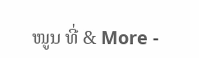ໜູນ ທີ່ & More -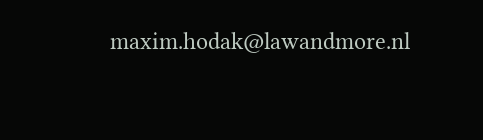maxim.hodak@lawandmore.nl